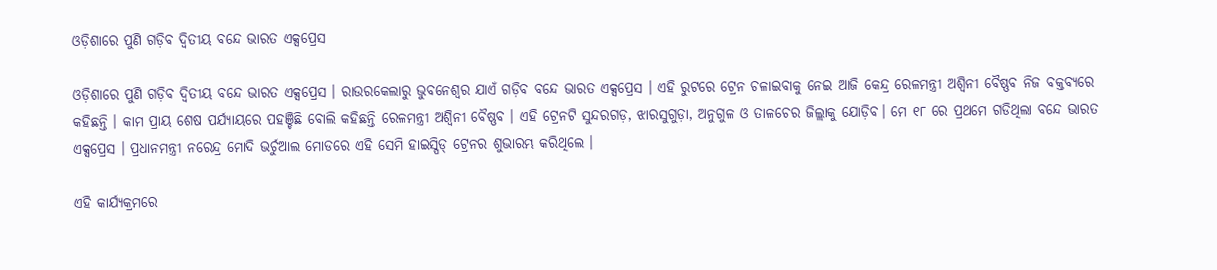ଓଡ଼ିଶାରେ ପୁଣି ଗଡ଼ିବ ଦ୍ୱିତୀୟ ବନ୍ଦେ ଭାରତ ଏକ୍ସପ୍ରେସ

ଓଡ଼ିଶାରେ ପୁଣି ଗଡ଼ିବ ଦ୍ୱିତୀୟ ବନ୍ଦେ ଭାରତ ଏକ୍ସପ୍ରେସ । ରାଉରକେଲାରୁ ଭୁବନେଶ୍ୱର ଯାଏଁ ଗଡ଼ିବ ବନ୍ଦେ ଭାରତ ଏକ୍ସପ୍ରେସ । ଏହି ରୁଟରେ ଟ୍ରେନ ଚଳାଇବାକୁ ନେଇ ଆଜି କେନ୍ଦ୍ର ରେଳମନ୍ତ୍ରୀ ଅଶ୍ୱିନୀ ବୈଷ୍ଣବ ନିଜ ବକ୍ତବ୍ୟରେ କହିଛନ୍ତି । କାମ ପ୍ରାୟ ଶେଷ ପର୍ଯ୍ୟାୟରେ ପହଞ୍ଚିଛି ବୋଲି କହିଛନ୍ତି ରେଳମନ୍ତ୍ରୀ ଅଶ୍ୱିନୀ ବୈଷ୍ଣବ । ଏହି ଟ୍ରେନଟି ସୁନ୍ଦରଗଡ଼, ଝାରସୁଗୁଡ଼ା, ଅନୁଗୁଳ ଓ ତାଳଚେର ଜିଲ୍ଲାକୁ ଯୋଡ଼ିବ। ମେ ୧୮ ରେ ପ୍ରଥମେ ଗଡିଥିଲା ବନ୍ଦେ ଭାରତ ଏକ୍ସପ୍ରେସ । ପ୍ରଧାନମନ୍ତ୍ରୀ ନରେନ୍ଦ୍ର ମୋଦି ଭର୍ଚୁଆଲ ମୋଡରେ ଏହି ସେମି ହାଇସ୍ପିଡ୍ ଟ୍ରେନର ଶୁଭାରମ୍ଭ କରିଥିଲେ ।

ଏହି କାର୍ଯ୍ୟକ୍ରମରେ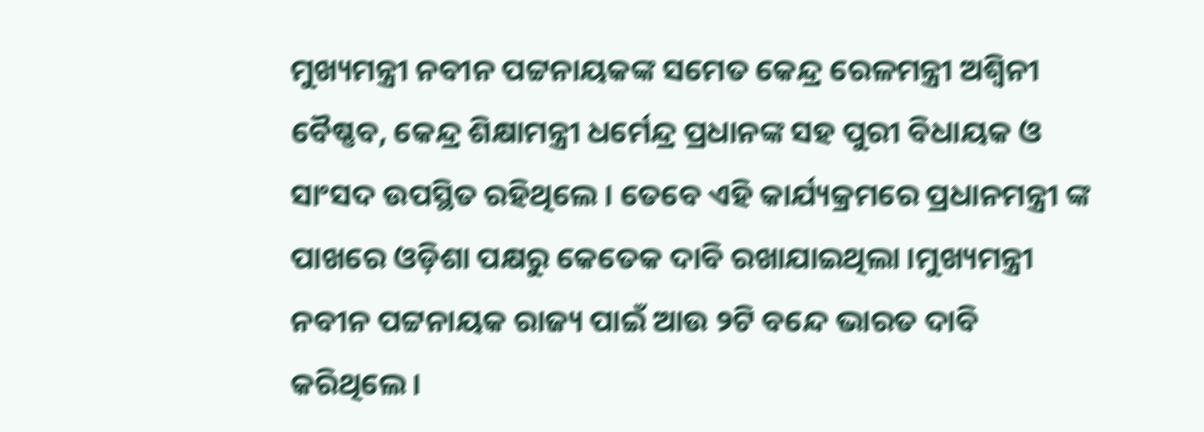ମୁଖ୍ୟମନ୍ତ୍ରୀ ନବୀନ ପଟ୍ଟନାୟକଙ୍କ ସମେତ କେନ୍ଦ୍ର ରେଳମନ୍ତ୍ରୀ ଅଶ୍ୱିନୀ ବୈଷ୍ଣବ, କେନ୍ଦ୍ର ଶିକ୍ଷାମନ୍ତ୍ରୀ ଧର୍ମେନ୍ଦ୍ର ପ୍ରଧାନଙ୍କ ସହ ପୁରୀ ବିଧାୟକ ଓ ସାଂସଦ ଉପସ୍ଥିତ ରହିଥିଲେ । ତେବେ ଏହି କାର୍ଯ୍ୟକ୍ରମରେ ପ୍ରଧାନମନ୍ତ୍ରୀ ଙ୍କ ପାଖରେ ଓଡ଼ିଶା ପକ୍ଷରୁ କେତେକ ଦାବି ରଖାଯାଇଥିଲା ।ମୁଖ୍ୟମନ୍ତ୍ରୀ ନବୀନ ପଟ୍ଟନାୟକ ରାଜ୍ୟ ପାଇଁ ଆଉ ୨ଟି ବନ୍ଦେ ଭାରତ ଦାବି କରିଥିଲେ ।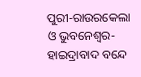ପୁରୀ-ରାଉରକେଲା ଓ ଭୁବନେଶ୍ୱର-ହାଇଦ୍ରାବାଦ ବନ୍ଦେ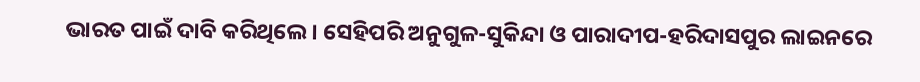ଭାରତ ପାଇଁ ଦାବି କରିଥିଲେ । ସେହିପରି ଅନୁଗୁଳ-ସୁକିନ୍ଦା ଓ ପାରାଦୀପ-ହରିଦାସପୁର ଲାଇନରେ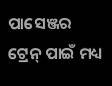ପାସେଞ୍ଜର ଟ୍ରେନ୍ ପାଇଁ ମଧ୍ୟ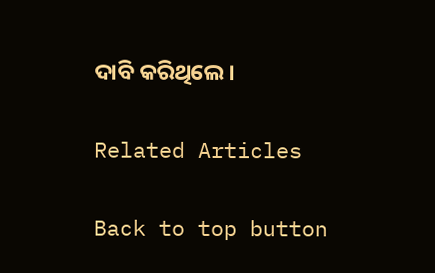ଦାବି କରିଥିଲେ ।

Related Articles

Back to top button